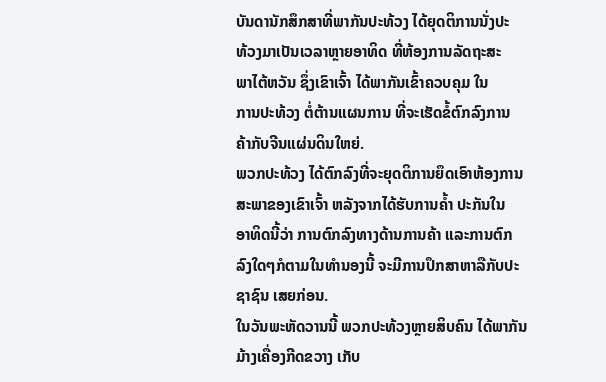ບັນດານັກສຶກສາທີ່ພາກັນປະທ້ວງ ໄດ້ຍຸດຕິການນັ່ງປະ
ທ້ວງມາເປັນເວລາຫຼາຍອາທິດ ທີ່ຫ້ອງການລັດຖະສະ
ພາໄຕ້ຫວັນ ຊຶ່ງເຂົາເຈົ້າ ໄດ້ພາກັນເຂົ້າຄວບຄຸມ ໃນ
ການປະທ້ວງ ຕໍ່ຕ້ານແຜນການ ທີ່ຈະເຮັດຂໍ້ຕົກລົງການ
ຄ້າກັບຈີນແຜ່ນດິນໃຫຍ່.
ພວກປະທ້ວງ ໄດ້ຕົກລົງທີ່ຈະຍຸດຕິການຍຶດເອົາຫ້ອງການ
ສະພາຂອງເຂົາເຈົ້າ ຫລັງຈາກໄດ້ຮັບການຄ້ຳ ປະກັນໃນ
ອາທິດນີ້ວ່າ ການຕົກລົງທາງດ້ານການຄ້າ ແລະການຕົກ
ລົງໃດໆກໍຕາມໃນທຳນອງນີ້ ຈະມີການປຶກສາຫາລືກັບປະ
ຊາຊົນ ເສຍກ່ອນ.
ໃນວັນພະຫັດວານນີ້ ພວກປະທ້ວງຫຼາຍສິບຄົນ ໄດ້ພາກັນມ້າງເຄື່ອງກີດຂວາງ ເກັບ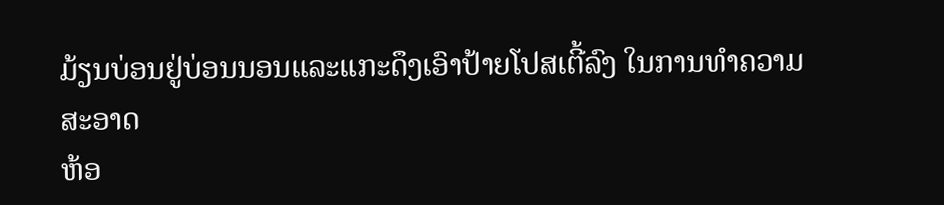ມ້ຽນບ່ອນຢູ່ບ່ອນນອນແລະແກະດຶງເອົາປ້າຍໂປສເຕີ້ລົງ ໃນການທຳຄວາມ ສະອາດ
ຫ້ອ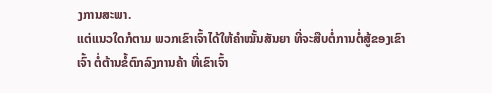ງການສະພາ.
ແຕ່ແນວໃດກໍຕາມ ພວກເຂົາເຈົ້າໄດ້ໃຫ້ຄຳໝັ້ນສັນຍາ ທີ່ຈະສືບຕໍ່ການຕໍ່ສູ້ຂອງເຂົາ
ເຈົ້າ ຕໍ່ຕ້ານຂໍ້ຕົກລົງການຄ້າ ທີ່ເຂົາເຈົ້າ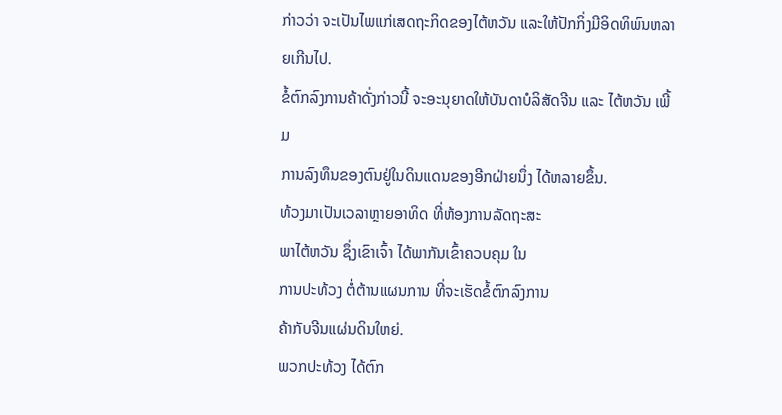ກ່າວວ່າ ຈະເປັນໄພແກ່ເສດຖະກິດຂອງໄຕ້ຫວັນ ແລະໃຫ້ປັກກິ່ງມີອິດທິພົນຫລາຍເກີນໄປ.
ຂໍ້ຕົກລົງການຄ້າດັ່ງກ່າວນີ້ ຈະອະນຸຍາດໃຫ້ບັນດາບໍລິສັດຈີນ ແລະ ໄຕ້ຫວັນ ເພີ້ມ
ການລົງທຶນຂອງຕົນຢູ່ໃນດິນແດນຂອງອີກຝ່າຍນຶ່ງ ໄດ້ຫລາຍຂຶ້ນ.
ທ້ວງມາເປັນເວລາຫຼາຍອາທິດ ທີ່ຫ້ອງການລັດຖະສະ
ພາໄຕ້ຫວັນ ຊຶ່ງເຂົາເຈົ້າ ໄດ້ພາກັນເຂົ້າຄວບຄຸມ ໃນ
ການປະທ້ວງ ຕໍ່ຕ້ານແຜນການ ທີ່ຈະເຮັດຂໍ້ຕົກລົງການ
ຄ້າກັບຈີນແຜ່ນດິນໃຫຍ່.
ພວກປະທ້ວງ ໄດ້ຕົກ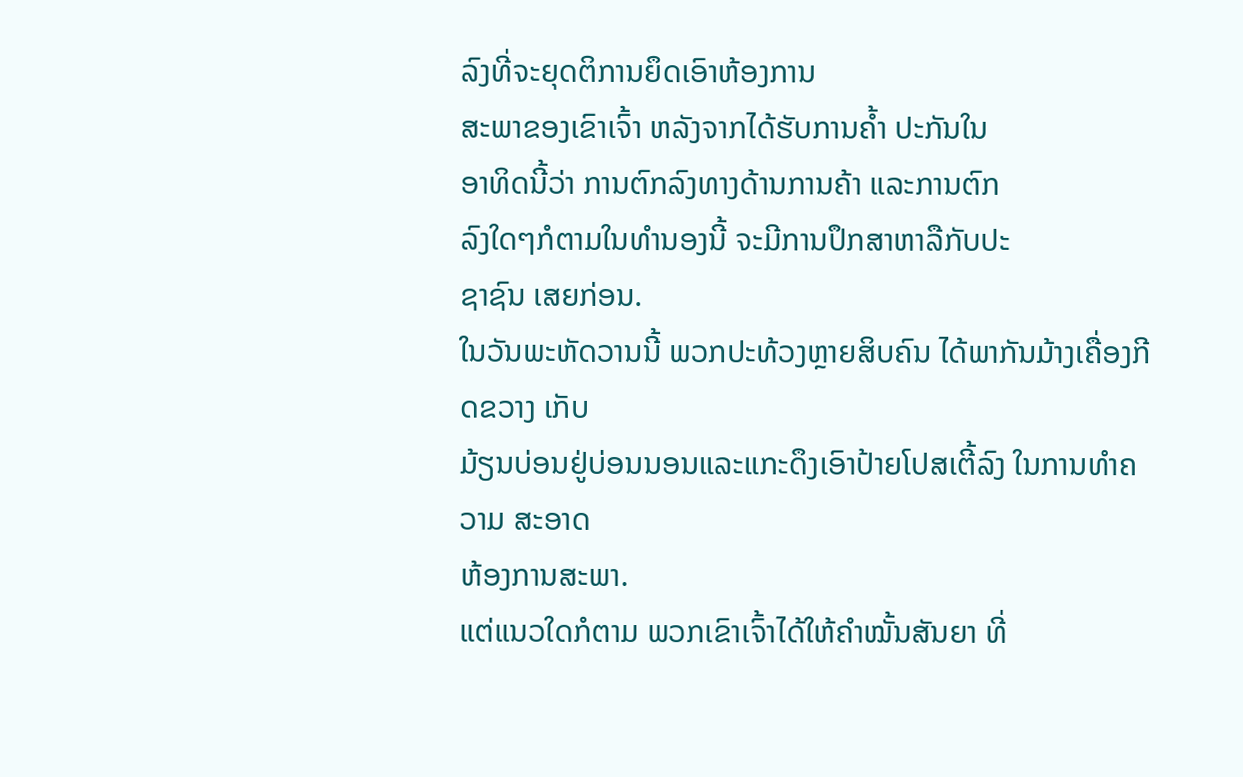ລົງທີ່ຈະຍຸດຕິການຍຶດເອົາຫ້ອງການ
ສະພາຂອງເຂົາເຈົ້າ ຫລັງຈາກໄດ້ຮັບການຄ້ຳ ປະກັນໃນ
ອາທິດນີ້ວ່າ ການຕົກລົງທາງດ້ານການຄ້າ ແລະການຕົກ
ລົງໃດໆກໍຕາມໃນທຳນອງນີ້ ຈະມີການປຶກສາຫາລືກັບປະ
ຊາຊົນ ເສຍກ່ອນ.
ໃນວັນພະຫັດວານນີ້ ພວກປະທ້ວງຫຼາຍສິບຄົນ ໄດ້ພາກັນມ້າງເຄື່ອງກີດຂວາງ ເກັບ
ມ້ຽນບ່ອນຢູ່ບ່ອນນອນແລະແກະດຶງເອົາປ້າຍໂປສເຕີ້ລົງ ໃນການທຳຄວາມ ສະອາດ
ຫ້ອງການສະພາ.
ແຕ່ແນວໃດກໍຕາມ ພວກເຂົາເຈົ້າໄດ້ໃຫ້ຄຳໝັ້ນສັນຍາ ທີ່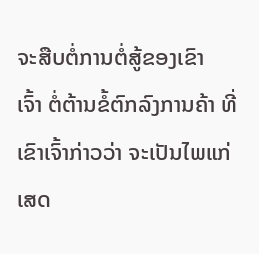ຈະສືບຕໍ່ການຕໍ່ສູ້ຂອງເຂົາ
ເຈົ້າ ຕໍ່ຕ້ານຂໍ້ຕົກລົງການຄ້າ ທີ່ເຂົາເຈົ້າກ່າວວ່າ ຈະເປັນໄພແກ່ເສດ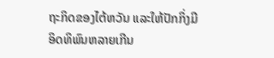ຖະກິດຂອງໄຕ້ຫວັນ ແລະໃຫ້ປັກກິ່ງມີອິດທິພົນຫລາຍເກີນ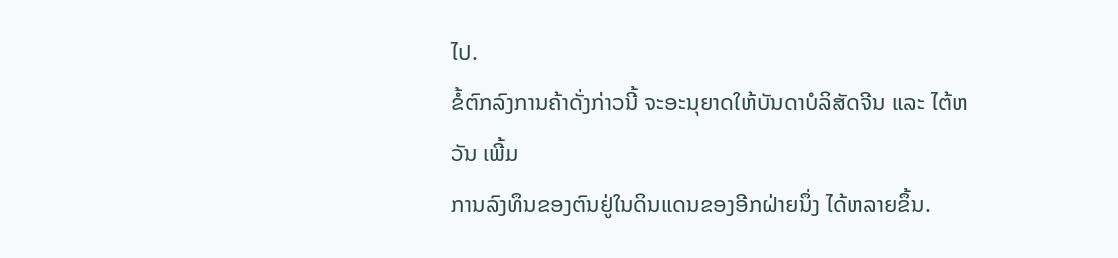ໄປ.
ຂໍ້ຕົກລົງການຄ້າດັ່ງກ່າວນີ້ ຈະອະນຸຍາດໃຫ້ບັນດາບໍລິສັດຈີນ ແລະ ໄຕ້ຫວັນ ເພີ້ມ
ການລົງທຶນຂອງຕົນຢູ່ໃນດິນແດນຂອງອີກຝ່າຍນຶ່ງ ໄດ້ຫລາຍຂຶ້ນ.